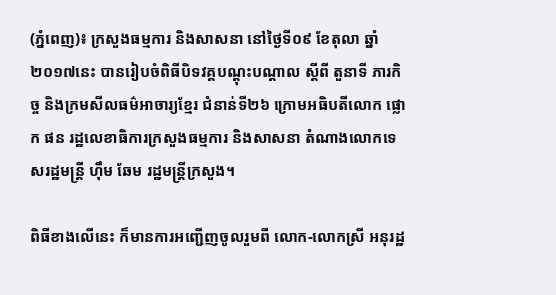(ភ្នំពេញ)៖ ក្រសួងធម្មការ និងសាសនា នៅថ្ងៃទី០៩ ខែតុលា ឆ្នាំ២០១៧នេះ បានរៀបចំពិធីបិទវគ្គបណ្តុះបណ្តាល ស្តីពី តួនាទី ភារកិច្ច និងក្រមសីលធម៌អាចារ្យខ្មែរ ជំនាន់ទី២៦ ក្រោមអធិបតីលោក ផ្លោក ផន រដ្ឋលេខាធិការក្រសួងធម្មការ និងសាសនា តំណាងលោកទេសរដ្ឋមន្ត្រី ហ៊ឹម ឆែម រដ្ឋមន្ត្រីក្រសួង។

ពិធីខាងលើនេះ ក៏មានការអញ្ជើញចូលរួមពី លោក-លោកស្រី អនុរដ្ឋ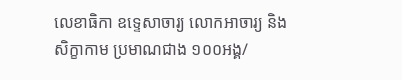លេខាធិកា ឧទ្ទេសាចារ្យ លោកអាចារ្យ និងសិក្ខាកាម ប្រមាណជាង ១០០អង្គ/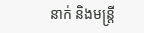នាក់ និងមន្ដ្រី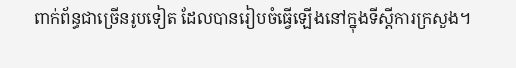ពាក់ព័ន្ធជាច្រើនរូបទៀត ដែលបានរៀបចំធ្វើឡើងនៅក្នុងទីស្ដីការក្រសួង។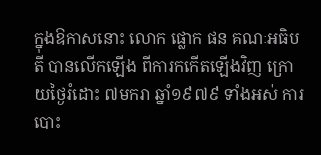ក្នុងឱកាសនោះ លោក ផ្លោក ផន គណៈអធិបតី បានលើកឡើង ពីការកកើតឡើងវិញ ក្រោយថ្ងៃរំដោះ ៧មករា ឆ្នាំ១៩៧៩ ទាំងអស់ ការបោះ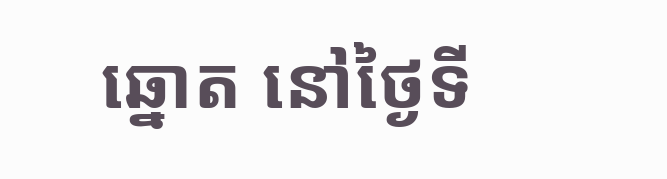ឆ្នោត នៅថ្ងៃទី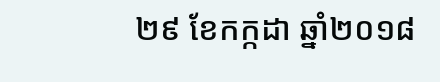២៩ ខែកក្កដា ឆ្នាំ២០១៨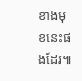ខាងមុខនេះផងដែរ៕